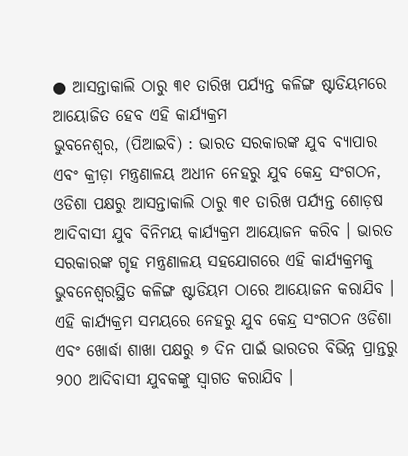● ଆସନ୍ତାକାଲି ଠାରୁ ୩୧ ତାରିଖ ପର୍ଯ୍ୟନ୍ତ କଳିଙ୍ଗ ଷ୍ଟାଡିୟମରେ ଆୟୋଜିତ ହେବ ଏହି କାର୍ଯ୍ୟକ୍ରମ
ଭୁବନେଶ୍ୱର, (ପିଆଇବି) : ଭାରତ ସରକାରଙ୍କ ଯୁବ ବ୍ୟାପାର ଏବଂ କ୍ରୀଡ଼ା ମନ୍ତ୍ରଣାଳୟ ଅଧୀନ ନେହରୁ ଯୁବ କେନ୍ଦ୍ର ସଂଗଠନ, ଓଡିଶା ପକ୍ଷରୁ ଆସନ୍ତାକାଲି ଠାରୁ ୩୧ ତାରିଖ ପର୍ଯ୍ୟନ୍ତ ଶୋଡ଼ଷ ଆଦିବାସୀ ଯୁବ ବିନିମୟ କାର୍ଯ୍ୟକ୍ରମ ଆୟୋଜନ କରିବ । ଭାରତ ସରକାରଙ୍କ ଗୃହ ମନ୍ତ୍ରଣାଳୟ ସହଯୋଗରେ ଏହି କାର୍ଯ୍ୟକ୍ରମକୁ ଭୁବନେଶ୍ଵରସ୍ଥିତ କଳିଙ୍ଗ ଷ୍ଟାଡିୟମ ଠାରେ ଆୟୋଜନ କରାଯିବ । ଏହି କାର୍ଯ୍ୟକ୍ରମ ସମୟରେ ନେହରୁ ଯୁବ କେନ୍ଦ୍ର ସଂଗଠନ ଓଡିଶା ଏବଂ ଖୋର୍ଦ୍ଧା ଶାଖା ପକ୍ଷରୁ ୭ ଦିନ ପାଇଁ ଭାରତର ବିଭିନ୍ନ ପ୍ରାନ୍ତରୁ ୨୦୦ ଆଦିବାସୀ ଯୁବକଙ୍କୁ ସ୍ୱାଗତ କରାଯିବ ।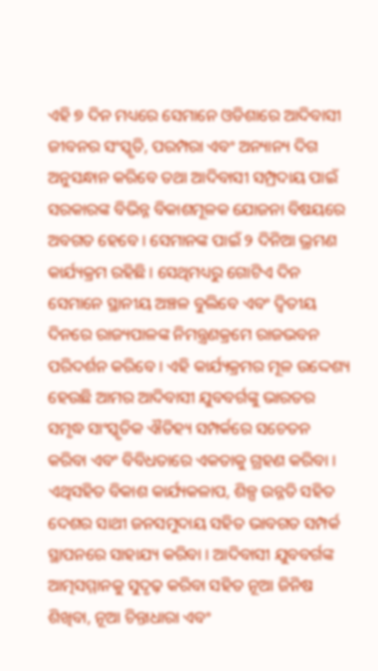ଏହି ୭ ଦିନ ମଧ୍ୟରେ ସେମାନେ ଓଡିଶାରେ ଆଦିବାସୀ ଜୀବନର ସଂସ୍କୃତି, ପରମ୍ପରା ଏବଂ ଅନ୍ୟାନ୍ୟ ଦିଗ ଅନୁସନ୍ଧାନ କରିବେ ତଥା ଆଦିବାସୀ ସମ୍ପ୍ରଦାୟ ପାଇଁ ସରକାରଙ୍କ ବିଭିନ୍ନ ବିକାଶମୂଳକ ଯୋଜନା ବିଷୟରେ ଅବଗତ ହେବେ । ସେମାନଙ୍କ ପାଇଁ ୨ ଦିନିଆ ଭ୍ରମଣ କାର୍ଯ୍ୟକ୍ରମ ରହିଛି । ସେଥିମଧ୍ୟରୁ ଗୋଟିଏ ଦିନ ସେମାନେ ସ୍ଥାନୀୟ ଅଞ୍ଚଳ ବୁଲିବେ ଏବଂ ଦ୍ୱିତୀୟ ଦିନରେ ରାଜ୍ୟପାଳଙ୍କ ନିମନ୍ତ୍ରଣକ୍ରମେ ରାଜଭବନ ପରିଦର୍ଶନ କରିବେ । ଏହି କାର୍ଯ୍ୟକ୍ରମର ମୂଳ ଉଦ୍ଦେଶ୍ୟ ହେଉଛି ଆମର ଆଦିବାସୀ ଯୁବବର୍ଗଙ୍କୁ ଭାରତର ସମୃଦ୍ଧ ସାଂସ୍କୃତିକ ଐତିହ୍ୟ ସମ୍ପର୍କରେ ସଚେତନ କରିବା ଏବଂ ବିବିଧତାରେ ଏକତାକୁ ଗ୍ରହଣ କରିବା । ଏଥିସହିତ ବିକାଶ କାର୍ଯ୍ୟକଳାପ, ଶିଳ୍ପ ଉନ୍ନତି ସହିତ ଦେଶର ସାଥୀ ଜନସମୁଦାୟ ସହିତ ଭାବଗତ ସମ୍ପର୍କ ସ୍ଥାପନରେ ସାହାଯ୍ୟ କରିବା । ଆଦିବାସୀ ଯୁବବର୍ଗଙ୍କ ଆତ୍ମସମ୍ମାନକୁ ସୁଦୃଢ଼ କରିବା ସହିତ ନୂଆ ଜିନିଷ ଶିଖିବା, ନୂଆ ଚିନ୍ତାଧାରା ଏବଂ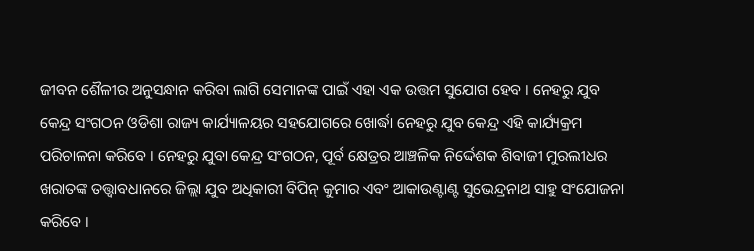ଜୀବନ ଶୈଳୀର ଅନୁସନ୍ଧାନ କରିବା ଲାଗି ସେମାନଙ୍କ ପାଇଁ ଏହା ଏକ ଉତ୍ତମ ସୁଯୋଗ ହେବ । ନେହରୁ ଯୁବ କେନ୍ଦ୍ର ସଂଗଠନ ଓଡିଶା ରାଜ୍ୟ କାର୍ଯ୍ୟାଳୟର ସହଯୋଗରେ ଖୋର୍ଦ୍ଧା ନେହରୁ ଯୁବ କେନ୍ଦ୍ର ଏହି କାର୍ଯ୍ୟକ୍ରମ ପରିଚାଳନା କରିବେ । ନେହରୁ ଯୁବା କେନ୍ଦ୍ର ସଂଗଠନ, ପୂର୍ବ କ୍ଷେତ୍ରର ଆଞ୍ଚଳିକ ନିର୍ଦ୍ଦେଶକ ଶିବାଜୀ ମୁରଲୀଧର ଖରାତଙ୍କ ତତ୍ତ୍ଵାବଧାନରେ ଜିଲ୍ଲା ଯୁବ ଅଧିକାରୀ ବିପିନ୍ କୁମାର ଏବଂ ଆକାଉଣ୍ଟାଣ୍ଟ ସୁଭେନ୍ଦ୍ରନାଥ ସାହୁ ସଂଯୋଜନା କରିବେ ।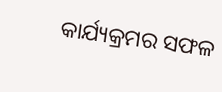କାର୍ଯ୍ୟକ୍ରମର ସଫଳ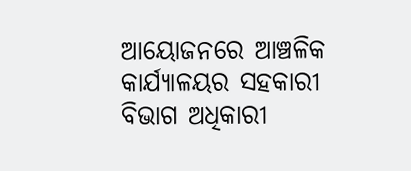ଆୟୋଜନରେ ଆଞ୍ଚଳିକ କାର୍ଯ୍ୟାଳୟର ସହକାରୀ ବିଭାଗ ଅଧିକାରୀ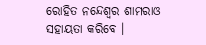ରୋହିତ ନନ୍ଦେଶ୍ୱର ଶାମରାଓ ସହାୟତା କରିବେ ।